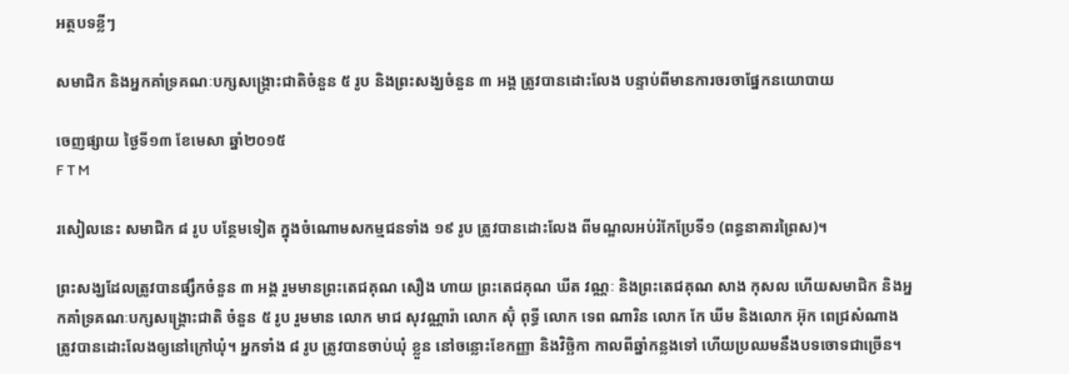អត្ថបទខ្លីៗ

សមាជិក និងអ្នកគាំទ្រគណៈបក្សសង្គ្រោះជាតិចំនួន ៥ រូប និងព្រះសង្ឃចំនួន ៣ អង្គ ត្រូវបានដោះលែង បន្ទាប់ពីមានការចរចាផ្នែកនយោបាយ

ចេញផ្សាយ ថ្ងៃទី១៣ ខែមេសា ឆ្នាំ២០១៥
F T M

រសៀលនេះ សមាជិក ៨ រូប បន្ថែមទៀត ក្នុងចំណោមសកម្មជនទាំង ១៩ រូប ត្រូវបានដោះលែង ពីមណ្ឌលអប់រំកែប្រែទី១ (ពន្ធនាគារព្រៃស)។

ព្រះសង្ឃដែលត្រូវបានផ្សឹកចំនួន ៣ អង្គ រួមមានព្រះតេជគុណ សឿង ហាយ ព្រះតេជគុណ ឃីត វណ្ណៈ និងព្រះតេជគុណ សាង កុសល ហើយសមាជិក និងអ្នកគាំទ្រគណៈបក្សសង្គ្រោះជាតិ ចំនួន ៥ រូប រួមមាន លោក មាជ សុវណ្ណារ៉ា លោក ស៊ុំ ពុទ្ធី លោក ទេព ណារិន លោក កែ ឃីម និងលោក អ៊ុក ពេជ្រសំណាង ត្រូវបានដោះលែងឲ្យនៅក្រៅឃុំ។ អ្នកទាំង ៨ រូប ត្រូវបានចាប់ឃុំ ខ្លួន នៅចន្លោះខែកញ្ញា និងវិច្ឆិកា កាលពីឆ្នាំកន្លងទៅ ហើយប្រឈមនឹងបទចោទជាច្រើន។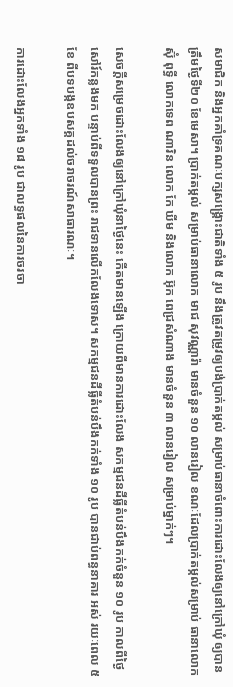សមាជិក និងអ្នកគាំទ្រគណៈបក្សសង្គ្រោះជាតិទាំង ៥ រូប នឹងត្រូវតម្រូវឲ្យបង់ប្រាក់តម្កល់ សម្រាប់ធានាចំពោះការដោះលែងឲ្យនៅក្រៅឃុំ ឲ្យបានត្រឹមថ្ងៃទី២០ ខែមេសា។ ប្រាក់តម្កល់ សម្រាប់ធានាលោក មាជ សុវណ្ណារ៉ា មានចំនួន ១០ លានរៀល ខណៈដែលប្រាក់តម្កល់សម្រាប់ ធានាលោក ស៊ុំ ពុទ្ធី លោកទេព ណារិន លោក កែ ឃីម និងលោក អ៊ុក ពេជ្រសំណាង មានចំនួន ៣ លានរៀល សម្រាប់ម្នាក់ៗ។

សេចក្តីសម្រេចដោះលែងឲ្យនៅក្រៅឃុំនាថ្ងៃនេះ កើតមានឡើង ក្រោយពីមានការដោះលែង សកម្មជនដីធ្លីតំបន់បឹងកក់ចំនួន ១០ រូប កាលពីថ្ងៃសៅរ៍កន្លងមក បន្ទាប់ពីទទួលបានព្រះ រាជទានលើកលែងទោស។ សកម្មជនដីធ្លីតំបន់បឹងកក់ទាំង ១០ រូប បានជាប់ពន្ធនាគារ អស់ រយៈពេល ៥ ខែ ពីបទបង្កឧបសគ្គដល់ចរាចរណ៍សាធារណៈ។

ការដោះលែងអ្នកទាំង ១៨ រូប ជាលទ្ធផលនៃការចរចា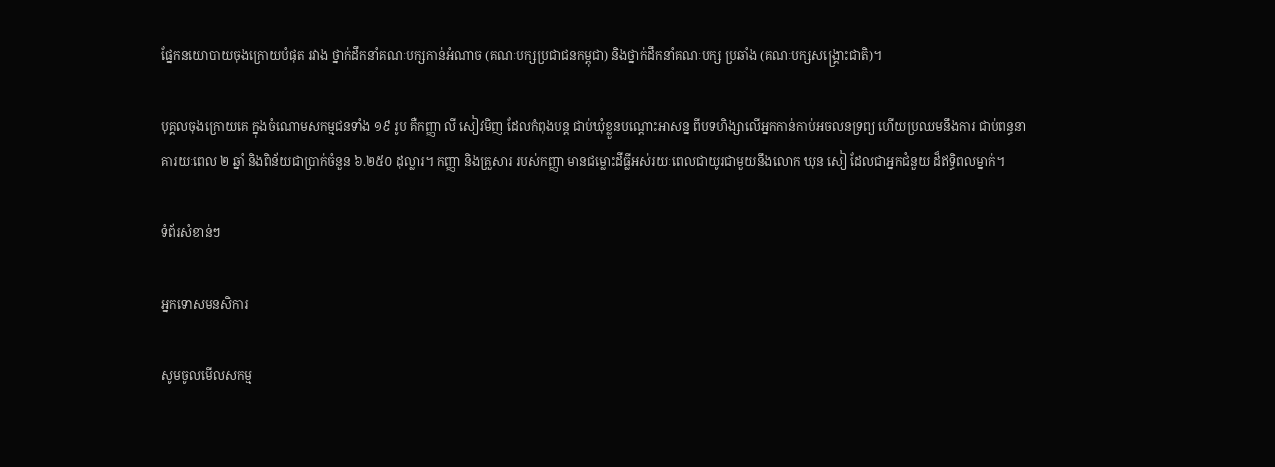ផ្នែកនយោបាយចុងក្រោយបំផុត រវាង ថ្នាក់ដឹកនាំគណៈបក្សកាន់អំណាច (គណៈបក្សប្រជាជនកម្ពុជា) និងថ្នាក់ដឹកនាំគណៈបក្ស ប្រឆាំង (គណៈបក្សសង្គ្រោះជាតិ)។

បុគ្គលចុងក្រោយគេ ក្នុងចំណោមសកម្មជនទាំង ១៩ រូប គឺកញ្ញា លី សៀវមិញ ដែលកំពុងបន្ត ជាប់ឃុំខ្លួនបណ្តោះអាសន្ន ពីបទហិង្សាលើអ្នកកាន់កាប់អចលនទ្រព្យ ហើយប្រឈមនឹងការ ជាប់ពន្ធនាគារយៈពេល ២ ឆ្នាំ និងពិន័យជាប្រាក់ចំនួន ៦.២៥០ ដុល្លារ។ កញ្ញា និងគ្រួសារ របស់កញ្ញា មានជម្លោះដីធ្លីអស់រយៈពេលជាយូរជាមួយនឹងលោក ឃុន សៀ ដែលជាអ្នកជំនួយ ដ៏ឥទ្ធិពលម្នាក់។

ទំព័រសំខាន់ៗ

អ្នកទោសមនសិការ

សូមចូលមើលសកម្ម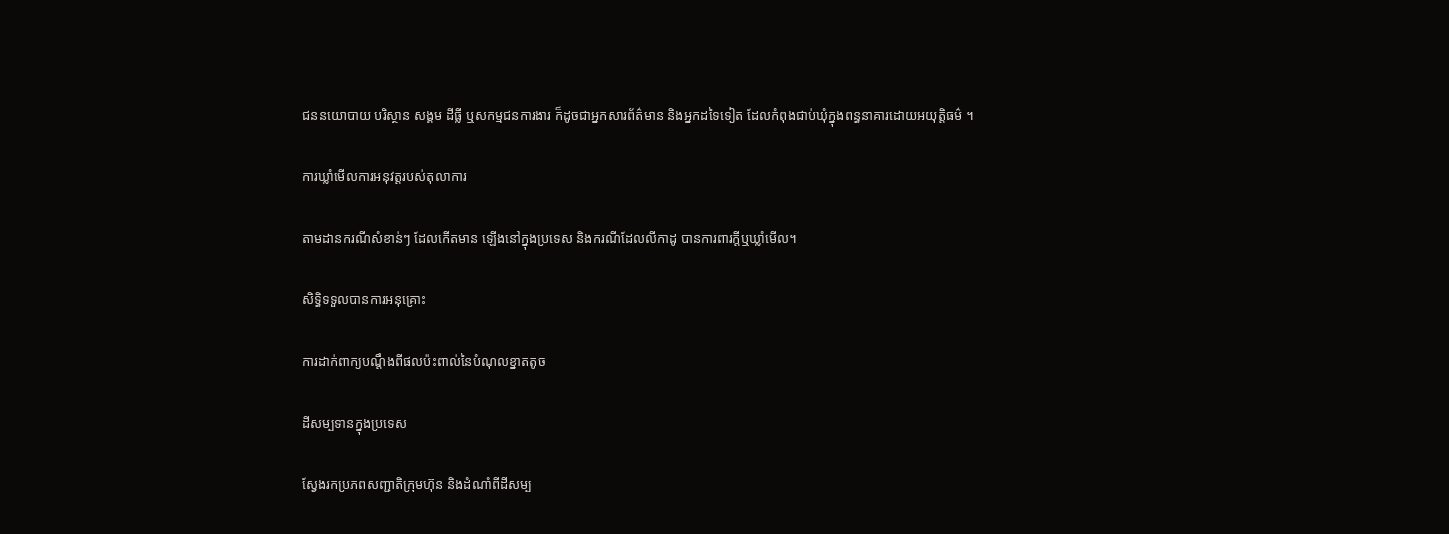ជននយោបាយ បរិស្ថាន សង្គម ដីធ្លី ឬសកម្មជនការងារ ក៏ដូចជាអ្នកសារព័ត៌មាន និងអ្នកដទៃទៀត ដែលកំពុងជាប់ឃុំក្នុងពន្ធនាគារដោយអយុត្តិធម៌ ។

ការឃ្លាំមើលការអនុវត្តរបស់តុលាការ

តាមដានករណីសំខាន់ៗ ដែលកើតមាន ឡើងនៅក្នុងប្រទេស និងករណីដែលលីកាដូ បានការពារក្ដីឬឃ្លាំមើល។

សិទ្ធិទទួលបានការអនុគ្រោះ

ការដាក់ពាក្យបណ្ដឹងពីផលប៉ះពាល់នៃបំណុលខ្នាតតូច

ដីសម្បទានក្នុងប្រទេស

ស្វែងរកប្រភពសញ្ជាតិក្រុមហ៊ុន និងដំណាំពីដីសម្ប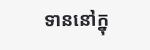ទាននៅក្នុ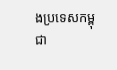ងប្រទេសកម្ពុជា